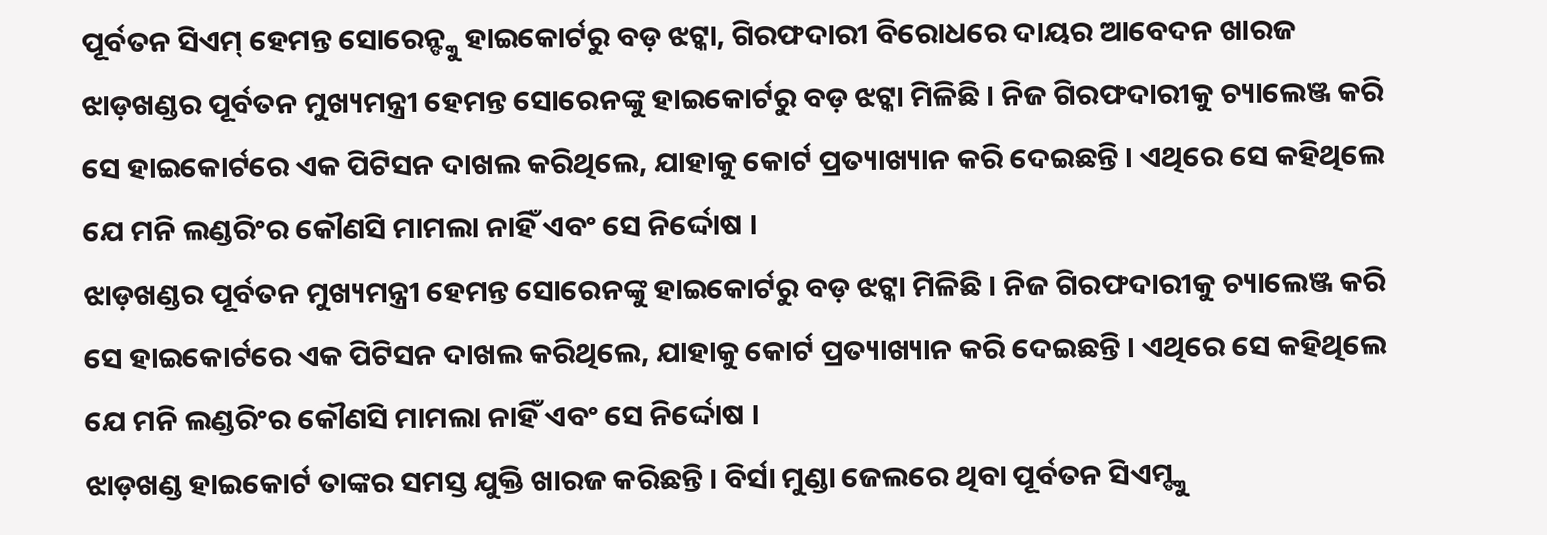ପୂର୍ବତନ ସିଏମ୍ ହେମନ୍ତ ସୋରେନ୍ଙ୍କୁ ହାଇକୋର୍ଟରୁ ବଡ଼ ଝଟ୍କା, ଗିରଫଦାରୀ ବିରୋଧରେ ଦାୟର ଆବେଦନ ଖାରଜ
ଝାଡ଼ଖଣ୍ଡର ପୂର୍ବତନ ମୁଖ୍ୟମନ୍ତ୍ରୀ ହେମନ୍ତ ସୋରେନଙ୍କୁ ହାଇକୋର୍ଟରୁ ବଡ଼ ଝଟ୍କା ମିଳିଛି । ନିଜ ଗିରଫଦାରୀକୁ ଚ୍ୟାଲେଞ୍ଜ କରି ସେ ହାଇକୋର୍ଟରେ ଏକ ପିଟିସନ ଦାଖଲ କରିଥିଲେ, ଯାହାକୁ କୋର୍ଟ ପ୍ରତ୍ୟାଖ୍ୟାନ କରି ଦେଇଛନ୍ତି । ଏଥିରେ ସେ କହିଥିଲେ ଯେ ମନି ଲଣ୍ଡରିଂର କୌଣସି ମାମଲା ନାହିଁ ଏବଂ ସେ ନିର୍ଦ୍ଦୋଷ ।
ଝାଡ଼ଖଣ୍ଡର ପୂର୍ବତନ ମୁଖ୍ୟମନ୍ତ୍ରୀ ହେମନ୍ତ ସୋରେନଙ୍କୁ ହାଇକୋର୍ଟରୁ ବଡ଼ ଝଟ୍କା ମିଳିଛି । ନିଜ ଗିରଫଦାରୀକୁ ଚ୍ୟାଲେଞ୍ଜ କରି ସେ ହାଇକୋର୍ଟରେ ଏକ ପିଟିସନ ଦାଖଲ କରିଥିଲେ, ଯାହାକୁ କୋର୍ଟ ପ୍ରତ୍ୟାଖ୍ୟାନ କରି ଦେଇଛନ୍ତି । ଏଥିରେ ସେ କହିଥିଲେ ଯେ ମନି ଲଣ୍ଡରିଂର କୌଣସି ମାମଲା ନାହିଁ ଏବଂ ସେ ନିର୍ଦ୍ଦୋଷ ।
ଝାଡ଼ଖଣ୍ଡ ହାଇକୋର୍ଟ ତାଙ୍କର ସମସ୍ତ ଯୁକ୍ତି ଖାରଜ କରିଛନ୍ତି । ବିର୍ସା ମୁଣ୍ଡା ଜେଲରେ ଥିବା ପୂର୍ବତନ ସିଏମ୍ଙ୍କୁ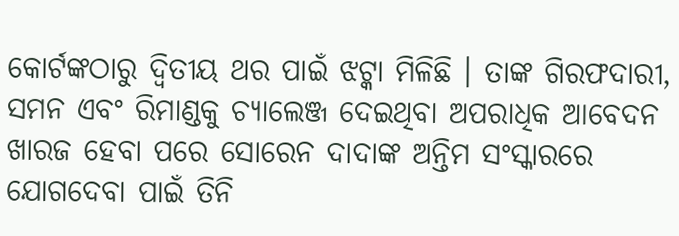କୋର୍ଟଙ୍କଠାରୁ ଦ୍ୱିତୀୟ ଥର ପାଇଁ ଝଟ୍କା ମିଳିଛି । ତାଙ୍କ ଗିରଫଦାରୀ, ସମନ ଏବଂ ରିମାଣ୍ଡକୁ ଚ୍ୟାଲେଞ୍ଜ ଦେଇଥିବା ଅପରାଧିକ ଆବେଦନ ଖାରଜ ହେବା ପରେ ସୋରେନ ଦାଦାଙ୍କ ଅନ୍ତିମ ସଂସ୍କାରରେ ଯୋଗଦେବା ପାଇଁ ତିନି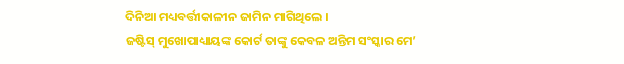ଦିନିଆ ମଧ୍ୟବର୍ତ୍ତୀକାଳୀନ ଜାମିନ ମାଗିଥିଲେ ।
ଜଷ୍ଟିସ୍ ମୁଖୋପାଧ୍ୟାୟଙ୍କ କୋର୍ଟ ତାଙ୍କୁ କେବଳ ଅନ୍ତିମ ସଂସ୍କାର ମେ’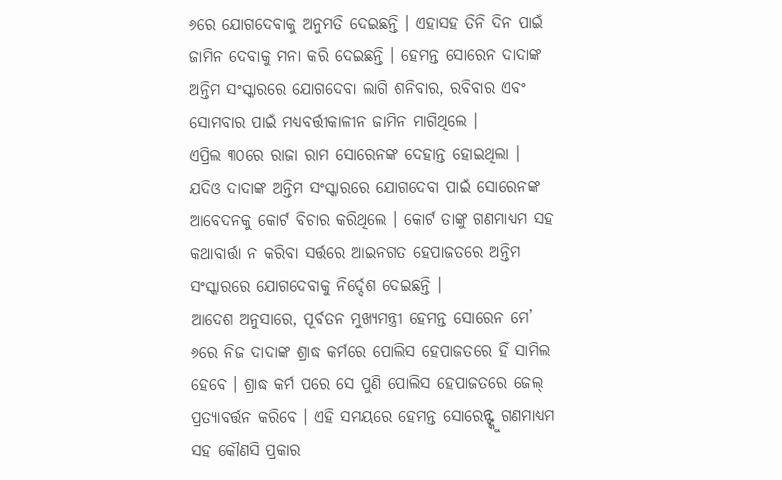୬ରେ ଯୋଗଦେବାକୁ ଅନୁମତି ଦେଇଛନ୍ତି । ଏହାସହ ତିନି ଦିନ ପାଇଁ ଜାମିନ ଦେବାକୁ ମନା କରି ଦେଇଛନ୍ତି । ହେମନ୍ତ ସୋରେନ ଦାଦାଙ୍କ ଅନ୍ତିମ ସଂସ୍କାରରେ ଯୋଗଦେବା ଲାଗି ଶନିବାର, ରବିବାର ଏବଂ ସୋମବାର ପାଇଁ ମଧ୍ୟବର୍ତ୍ତୀକାଳୀନ ଜାମିନ ମାଗିଥିଲେ ।
ଏପ୍ରିଲ ୩୦ରେ ରାଜା ରାମ ସୋରେନଙ୍କ ଦେହାନ୍ତ ହୋଇଥିଲା । ଯଦିଓ ଦାଦାଙ୍କ ଅନ୍ତିମ ସଂସ୍କାରରେ ଯୋଗଦେବା ପାଇଁ ସୋରେନଙ୍କ ଆବେଦନକୁ କୋର୍ଟ ବିଚାର କରିଥିଲେ । କୋର୍ଟ ତାଙ୍କୁ ଗଣମାଧ୍ୟମ ସହ କଥାବାର୍ତ୍ତା ନ କରିବା ସର୍ତ୍ତରେ ଆଇନଗତ ହେପାଜତରେ ଅନ୍ତିମ ସଂସ୍କାରରେ ଯୋଗଦେବାକୁ ନିର୍ଦ୍ଦେଶ ଦେଇଛନ୍ତି ।
ଆଦେଶ ଅନୁସାରେ, ପୂର୍ବତନ ମୁଖ୍ୟମନ୍ତ୍ରୀ ହେମନ୍ତ ସୋରେନ ମେ’ ୬ରେ ନିଜ ଦାଦାଙ୍କ ଶ୍ରାଦ୍ଧ କର୍ମରେ ପୋଲିସ ହେପାଜତରେ ହିଁ ସାମିଲ ହେବେ । ଶ୍ରାଦ୍ଧ କର୍ମ ପରେ ସେ ପୁଣି ପୋଲିସ ହେପାଜତରେ ଜେଲ୍ ପ୍ରତ୍ୟାବର୍ତ୍ତନ କରିବେ । ଏହି ସମୟରେ ହେମନ୍ତ ସୋରେନ୍ଙ୍କୁ ଗଣମାଧ୍ୟମ ସହ କୌଣସି ପ୍ରକାର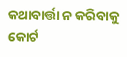କଥାବାର୍ତ୍ତା ନ କରିବାକୁ କୋର୍ଟ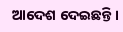ଆଦେଶ ଦେଇଛନ୍ତି ।